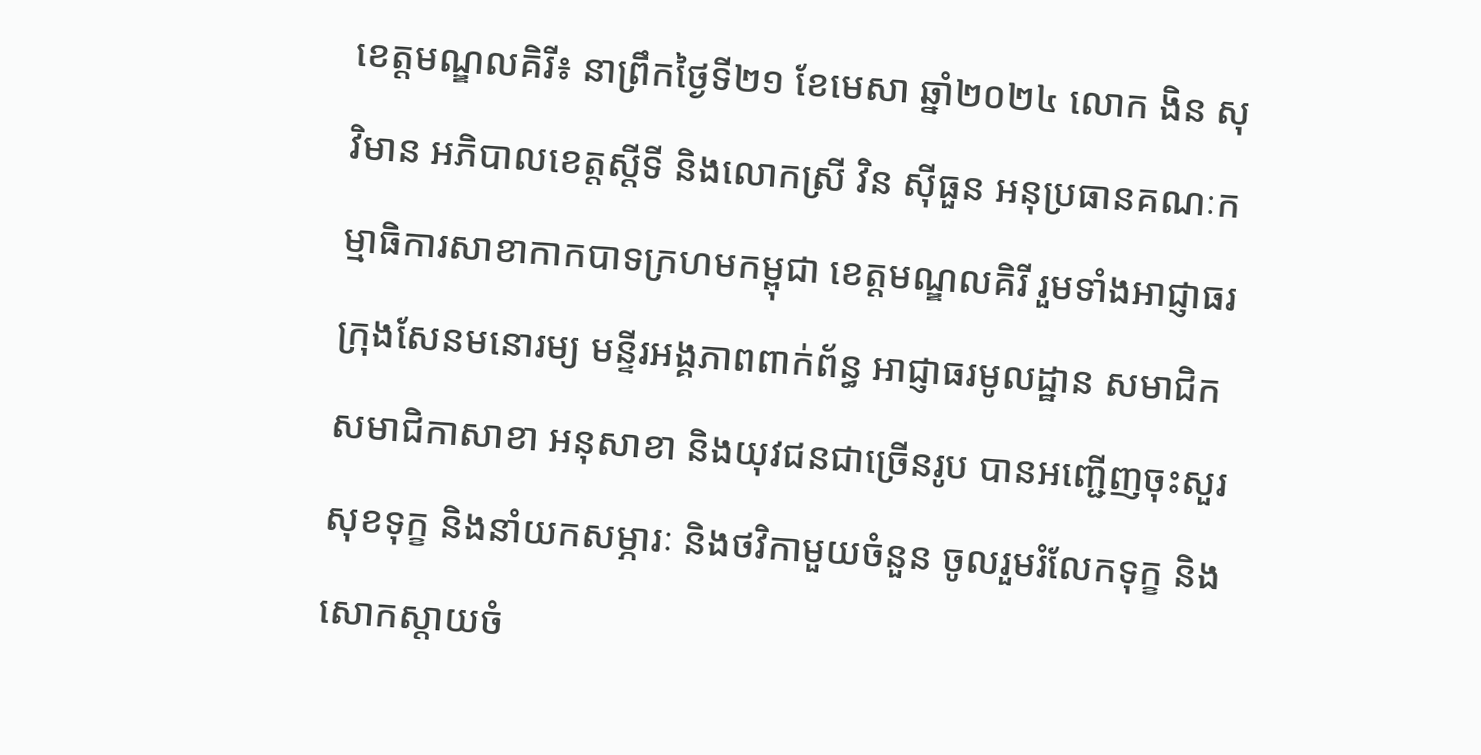ខេត្តមណ្ឌលគិរី៖ នាព្រឹកថ្ងៃទី២១ ខែមេសា ឆ្នាំ២០២៤ លោក ងិន សុវិមាន អភិបាលខេត្តស្តីទី និងលោកស្រី វិន ស៊ីធួន អនុប្រធានគណៈកម្មាធិការសាខាកាកបាទក្រហមកម្ពុជា ខេត្តមណ្ឌលគិរី រួមទាំងអាជ្ញាធរក្រុងសែនមនោរម្យ មន្ទីរអង្គភាពពាក់ព័ន្ធ អាជ្ញាធរមូលដ្ឋាន សមាជិក សមាជិកាសាខា អនុសាខា និងយុវជនជាច្រើនរូប បានអញ្ជើញចុះសួរសុខទុក្ខ និងនាំយកសម្ភារៈ និងថវិកាមួយចំនួន ចូលរួមរំលែកទុក្ខ និងសោកស្តាយចំ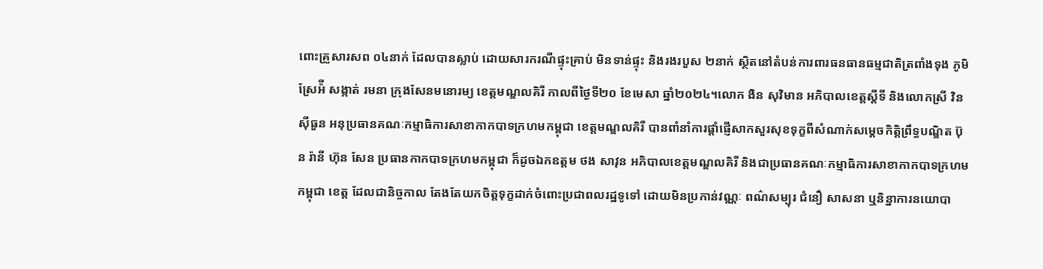ពោះគ្រួសារសព ០៤នាក់ ដែលបានស្លាប់ ដោយសារករណីផ្ទុះគ្រាប់ មិនទាន់ផ្ទុះ និងរងរបួស ២នាក់ ស្ថិតនៅតំបន់ការពារធនធានធម្មជាតិត្រពាំងទុង ភូមិស្រែអ៉ី សង្កាត់ រមនា ក្រុងសែនមនោរម្យ ខេត្តមណ្ឌលគិរី កាលពីថ្ងៃទី២០ ខែមេសា ឆ្នាំ២០២៤។លោក ងិន សុវិមាន អភិបាលខេត្តស្តីទី និងលោកស្រី វិន ស៊ីធួន អនុប្រធានគណៈកម្មាធិការសាខាកាកបាទក្រហមកម្ពុជា ខេត្តមណ្ឌលគិរី បានពាំនាំការផ្តាំផ្ញើសាកសួរសុខទុក្ខពីសំណាក់សម្តេចកិត្តិព្រឹទ្ធបណ្ឌិត ប៊ុន រ៉ានី ហ៊ុន សែន ប្រធានកាកបាទក្រហមកម្ពុជា ក៏ដូចឯកឧត្តម ថង សាវុន អភិបាលខេត្តមណ្ឌលគិរី និងជាប្រធានគណៈកម្មាធិការសាខាកាកបាទក្រហមកម្ពុជា ខេត្ត ដែលជានិច្ចកាល តែងតែយកចិត្តទុក្ខដាក់ចំពោះប្រជាពលរដ្ឋទូទៅ ដោយមិនប្រកាន់វណ្ណៈ ពណ៌សម្បុរ ជំនឿ សាសនា ឬនិន្នាការនយោបា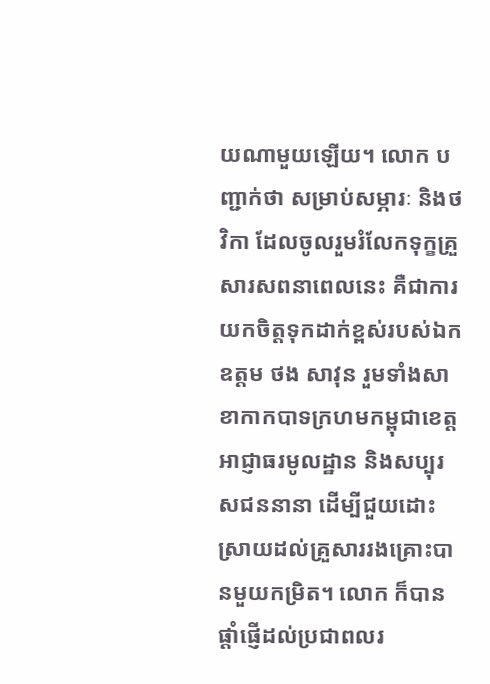យណាមួយឡើយ។ លោក បញ្ជាក់ថា សម្រាប់សម្ភារៈ និងថវិកា ដែលចូលរួមរំលែកទុក្ខគ្រួសារសពនាពេលនេះ គឺជាការយកចិត្តទុកដាក់ខ្ពស់របស់ឯកឧត្តម ថង សាវុន រួមទាំងសាខាកាកបាទក្រហមកម្ពុជាខេត្ត អាជ្ញាធរមូលដ្ឋាន និងសប្បុរសជននានា ដើម្បីជួយដោះស្រាយដល់គ្រួសាររងគ្រោះបានមួយកម្រិត។ លោក ក៏បានផ្តាំផ្ញើដល់ប្រជាពលរ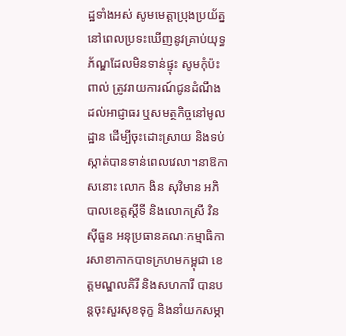ដ្ឋទាំងអស់ សូមមេត្តាប្រុងប្រយ័ត្ន នៅពេលប្រទះឃើញនូវគ្រាប់យុទ្ធភ័ណ្ឌដែលមិនទាន់ផ្ទុះ សូមកុំប៉ះពាល់ ត្រូវរាយការណ៍ជូនដំណឹងដល់អាជ្ញាធរ ឬសមត្ថកិច្ចនៅមូលដ្ឋាន ដើម្បីចុះដោះស្រាយ និងទប់ស្កាត់បានទាន់ពេលវេលា។នាឱកាសនោះ លោក ងិន សុវិមាន អភិបាលខេត្តស្តីទី និងលោកស្រី វិន ស៊ីធួន អនុប្រធានគណៈកម្មាធិការសាខាកាកបាទក្រហមកម្ពុជា ខេត្តមណ្ឌលគិរី និងសហការី បានបន្តចុះសួរសុខទុក្ខ និងនាំយកសម្ភា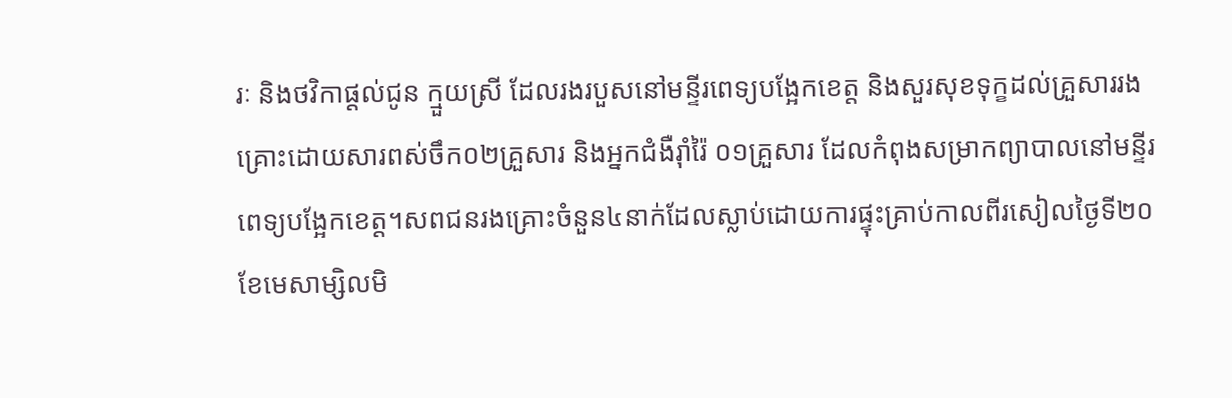រៈ និងថវិកាផ្តល់ជូន ក្មួយស្រី ដែលរងរបួសនៅមន្ទីរពេទ្យបង្អែកខេត្ត និងសួរសុខទុក្ខដល់គ្រួសាររងគ្រោះដោយសារពស់ចឹក០២គ្រួសារ និងអ្នកជំងឺរ៉ាំរ៉ៃ ០១គ្រួសារ ដែលកំពុងសម្រាកព្យាបាលនៅមន្ទីរពេទ្យបង្អែកខេត្ត។សពជនរងគ្រោះចំនួន៤នាក់ដែលស្លាប់ដោយការផ្ទុះគ្រាប់កាលពីរសៀលថ្ងៃទី២០ ខែមេសាម្សិលមិ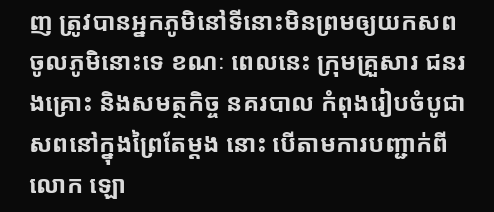ញ ត្រូវបានអ្នកភូមិនៅទីនោះមិនព្រមឲ្យយកសពចូលភូមិនោះទេ ខណៈ ពេលនេះ ក្រុមគ្រួសារ ជនរងគ្រោះ និងសមត្ថកិច្ច នគរបាល កំពុងរៀបចំបូជាសពនៅក្នុងព្រៃតែម្តង នោះ បេីតាមការបញ្ជាក់ពី លោក ឡោ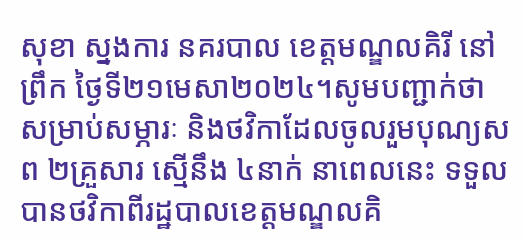សុខា ស្នងការ នគរបាល ខេត្តមណ្ឌលគិរី នៅព្រឹក ថ្ងៃទី២១មេសា២០២៤។សូមបញ្ជាក់ថា សម្រាប់សម្ភារៈ និងថវិកាដែលចូលរួមបុណ្យសព ២គ្រួសារ ស្មើនឹង ៤នាក់ នាពេលនេះ ទទួលបានថវិកាពីរដ្ឋបាលខេត្តមណ្ឌលគិ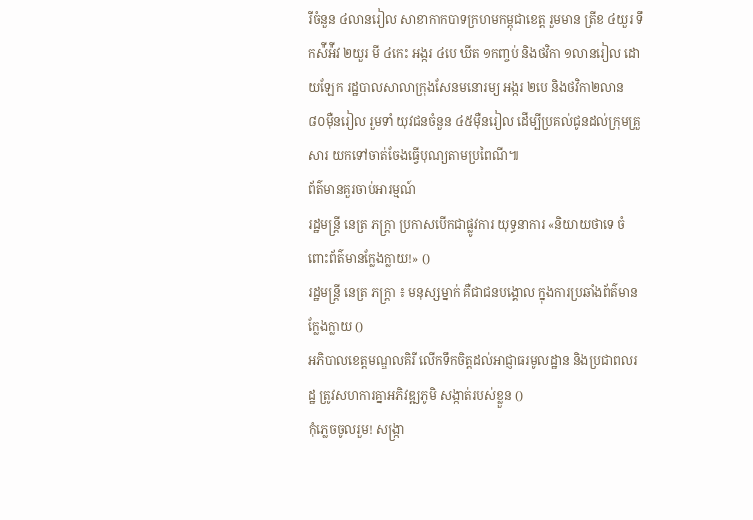រីចំនួន ៤លានរៀល សាខាកាកបាទក្រហមកម្ពុជាខេត្ត រួមមាន ត្រីខ ៤យួរ ទឹកស៉ីអ៉ីវ ២យួរ មី ៤កេះ អង្ករ ៤បេ ឃីត ១កញ្ចប់ និងថវិកា ១លានរៀល ដោយឡែក រដ្ឋបាលសាលាក្រុងសែនមនោរម្យ អង្ករ ២បេ និងថវិកា២លាន ៨០ម៉ឺនរៀល រួមទាំ យុវជនចំនួន ៤៥ម៉ឺនរៀល ដើម្បីប្រគល់ជូនដល់ក្រុមគ្រួសារ យកទៅចាត់ចែងធ្វើបុណ្យតាមប្រពៃណី៕
ព័ត៌មានគួរចាប់អារម្មណ៍
រដ្ឋមន្ត្រី នេត្រ ភក្ត្រា ប្រកាសបើកជាផ្លូវការ យុទ្ធនាការ «និយាយថាទេ ចំពោះព័ត៌មានក្លែងក្លាយ!» ()
រដ្ឋមន្ត្រី នេត្រ ភក្ត្រា ៖ មនុស្សម្នាក់ គឺជាជនបង្គោល ក្នុងការប្រឆាំងព័ត៌មានក្លែងក្លាយ ()
អភិបាលខេត្តមណ្ឌលគិរី លើកទឹកចិត្តដល់អាជ្ញាធរមូលដ្ឋាន និងប្រជាពលរដ្ឋ ត្រូវសហការគ្នាអភិវឌ្ឍភូមិ សង្កាត់របស់ខ្លួន ()
កុំភ្លេចចូលរួម! សង្ក្រា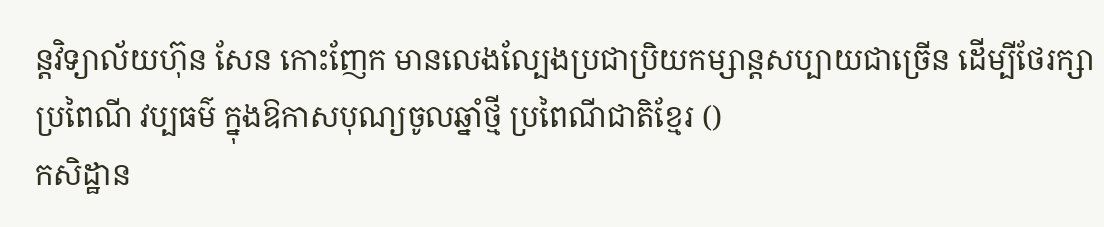ន្តវិទ្យាល័យហ៊ុន សែន កោះញែក មានលេងល្បែងប្រជាប្រិយកម្សាន្តសប្បាយជាច្រើន ដើម្បីថែរក្សាប្រពៃណី វប្បធម៌ ក្នុងឱកាសបុណ្យចូលឆ្នាំថ្មី ប្រពៃណីជាតិខ្មែរ ()
កសិដ្ឋាន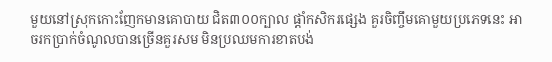មួយនៅស្រុកកោះញែកមានគោបាយ ជិត៣០០ក្បាល ផ្ដាំកសិករផ្សេង គួរចិញ្ចឹមគោមួយប្រភេទនេះ អាចរកប្រាក់ចំណូលបានច្រើនគួរសម មិនប្រឈមការខាតបង់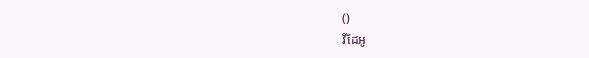()
វីដែអូ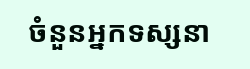ចំនួនអ្នកទស្សនា